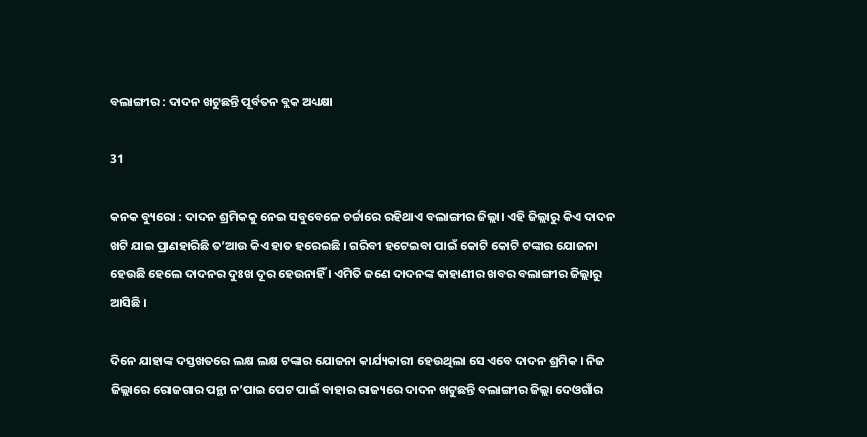ବଲାଙ୍ଗୀର : ଦାଦନ ଖଟୁଛନ୍ତି ପୂର୍ବତନ ବ୍ଲକ ଅଧ୍ୟକ୍ଷା

31

କନକ ବ୍ୟୁରୋ : ଦାଦନ ଶ୍ରମିକକୁ ନେଇ ସବୁବେଳେ ଚର୍ଚ୍ଚାରେ ରହିଥାଏ ବଲାଙ୍ଗୀର ଜିଲ୍ଲା। ଏହି ଜିଲ୍ଲାରୁ କିଏ ଦାଦନ ଖଟି ଯାଇ ପ୍ରାଣହାରିଛି ତ’ଆଉ କିଏ ହାତ ହରେଇଛି । ଗରିବୀ ହଟେଇବା ପାଇଁ କୋଟି କୋଟି ଟଙ୍କାର ଯୋଜନା ହେଉଛି ହେଲେ ଦାଦନର ଦୁଃଖ ଦୂର ହେଉନାହିଁ । ଏମିତି ଜଣେ ଦାଦନଙ୍କ କାହାଣୀର ଖବର ବଲାଙ୍ଗୀର ଜିଲ୍ଲାରୁ ଆସିଛି ।

ଦିନେ ଯାହାଙ୍କ ଦସ୍ତଖତରେ ଲକ୍ଷ ଲକ୍ଷ ଟଙ୍କାର ଯୋଜନା କାର୍ଯ୍ୟକାରୀ ହେଉଥିଲା ସେ ଏବେ ଦାଦନ ଶ୍ରମିକ । ନିଜ ଜିଲ୍ଲାରେ ରୋଜଗାର ପନ୍ଥା ନ’ପାଇ ପେଟ ପାଇଁ ବାହାର ରାଜ୍ୟରେ ଦାଦନ ଖଟୁଛନ୍ତି ବଲାଙ୍ଗୀର ଜିଲ୍ଲା ଦେଓଗାଁର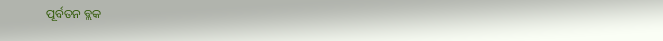ପୂର୍ବତନ ବ୍ଲକ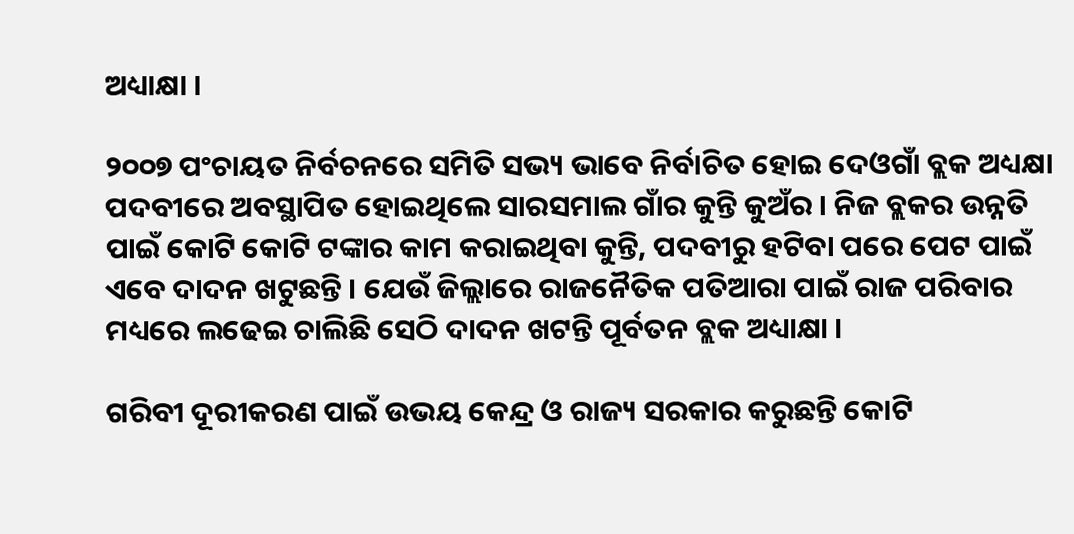ଅଧ୍ୟାକ୍ଷା ।

୨୦୦୭ ପଂଚାୟତ ନିର୍ବଚନରେ ସମିତି ସଭ୍ୟ ଭାବେ ନିର୍ବାଚିତ ହୋଇ ଦେଓଗାଁ ବ୍ଲକ ଅଧ୍ୟକ୍ଷା ପଦବୀରେ ଅବସ୍ଥାପିତ ହୋଇଥିଲେ ସାରସମାଲ ଗାଁର କୁନ୍ତି କୁଅଁର । ନିଜ ବ୍ଲକର ଉନ୍ନତି ପାଇଁ କୋଟି କୋଟି ଟଙ୍କାର କାମ କରାଇଥିବା କୁନ୍ତି, ପଦବୀରୁ ହଟିବା ପରେ ପେଟ ପାଇଁ ଏବେ ଦାଦନ ଖଟୁଛନ୍ତି । ଯେଉଁ ଜିଲ୍ଲାରେ ରାଜନୈତିକ ପତିଆରା ପାଇଁ ରାଜ ପରିବାର ମଧ୍ୟରେ ଲଢେଇ ଚାଲିଛି ସେଠି ଦାଦନ ଖଟନ୍ତି ପୂର୍ବତନ ବ୍ଲକ ଅଧ୍ୟାକ୍ଷା ।

ଗରିବୀ ଦୂରୀକରଣ ପାଇଁ ଉଭୟ କେନ୍ଦ୍ର ଓ ରାଜ୍ୟ ସରକାର କରୁଛନ୍ତି କୋଟି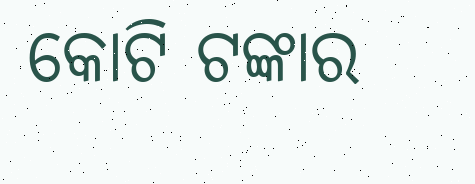କୋଟି ଟଙ୍କାର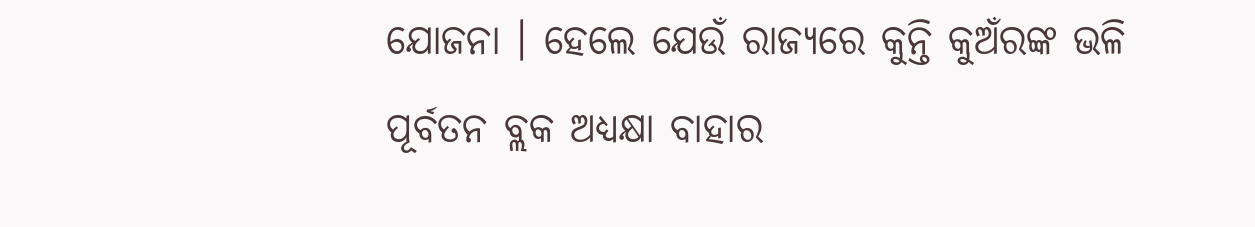ଯୋଜନା । ହେଲେ ଯେଉଁ ରାଜ୍ୟରେ କୁନ୍ତି କୁଅଁରଙ୍କ ଭଳି ପୂର୍ବତନ ବ୍ଲକ ଅଧ୍ୟକ୍ଷା ବାହାର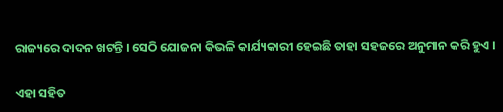ରାଜ୍ୟରେ ଦାଦନ ଖଟନ୍ତି । ସେଠି ଯୋଜନା କିଭଳି କାର୍ଯ୍ୟକାରୀ ହେଇଛି ତାହା ସହଜରେ ଅନୁମାନ କରି ହୁଏ ।

ଏହା ସହିତ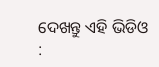ଦେଖନ୍ତୁ ଏହି ଭିଡିଓ :